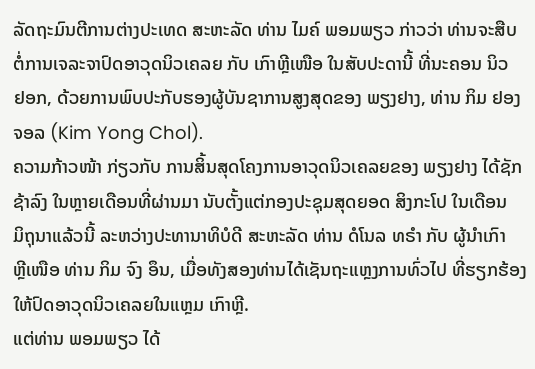ລັດຖະມົນຕີການຕ່າງປະເທດ ສະຫະລັດ ທ່ານ ໄມຄ໌ ພອມພຽວ ກ່າວວ່າ ທ່ານຈະສືບ
ຕໍ່ການເຈລະຈາປົດອາວຸດນິວເຄລຍ ກັບ ເກົາຫຼີເໜືອ ໃນສັບປະດານີ້ ທີ່ນະຄອນ ນິວ
ຢອກ, ດ້ວຍການພົບປະກັບຮອງຜູ້ບັນຊາການສູງສຸດຂອງ ພຽງຢາງ, ທ່ານ ກິມ ຢອງ
ຈອລ (Kim Yong Chol).
ຄວາມກ້າວໜ້າ ກ່ຽວກັບ ການສິ້ນສຸດໂຄງການອາວຸດນິວເຄລຍຂອງ ພຽງຢາງ ໄດ້ຊັກ
ຊ້າລົງ ໃນຫຼາຍເດືອນທີ່ຜ່ານມາ ນັບຕັ້ງແຕ່ກອງປະຊຸມສຸດຍອດ ສິງກະໂປ ໃນເດືອນ
ມິຖຸນາແລ້ວນີ້ ລະຫວ່າງປະທານາທິບໍດີ ສະຫະລັດ ທ່ານ ດໍໂນລ ທຣຳ ກັບ ຜູ້ນຳເກົາ
ຫຼີເໜືອ ທ່ານ ກິມ ຈົງ ອຶນ, ເມື່ອທັງສອງທ່ານໄດ້ເຊັນຖະແຫຼງການທົ່ວໄປ ທີ່ຮຽກຮ້ອງ
ໃຫ້ປົດອາວຸດນິວເຄລຍໃນແຫຼມ ເກົາຫຼີ.
ແຕ່ທ່ານ ພອມພຽວ ໄດ້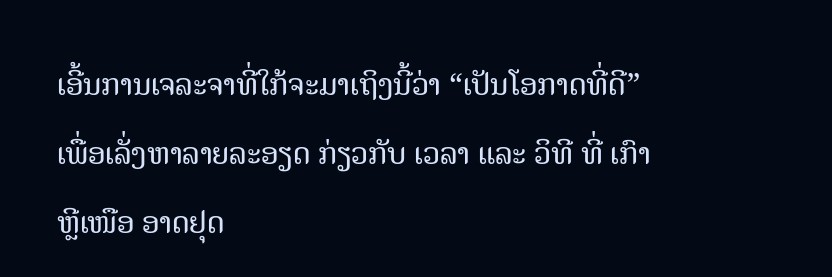ເອີ້ນການເຈລະຈາທີ່ໃກ້ຈະມາເຖິງນີ້ວ່າ “ເປັນໂອກາດທີ່ດີ”
ເພື່ອເລັ່ງຫາລາຍລະອຽດ ກ່ຽວກັບ ເວລາ ແລະ ວິທີ ທີ່ ເກົາຫຼີເໜືອ ອາດຢຸດ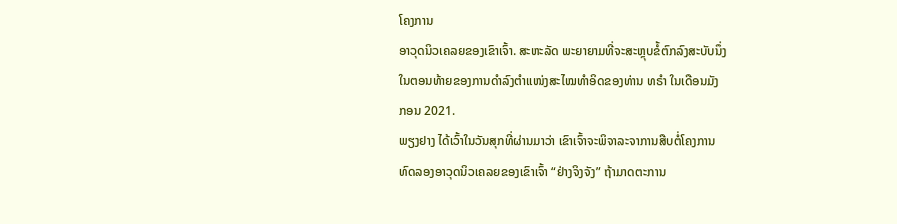ໂຄງການ
ອາວຸດນິວເຄລຍຂອງເຂົາເຈົ້າ. ສະຫະລັດ ພະຍາຍາມທີ່ຈະສະຫຼຸບຂໍ້ຕົກລົງສະບັບນຶ່ງ
ໃນຕອນທ້າຍຂອງການດຳລົງຕຳແໜ່ງສະໄໝທຳອິດຂອງທ່ານ ທຣຳ ໃນເດືອນມັງ
ກອນ 2021.
ພຽງຢາງ ໄດ້ເວົ້າໃນວັນສຸກທີ່ຜ່ານມາວ່າ ເຂົາເຈົ້າຈະພິຈາລະຈາການສືບຕໍ່ໂຄງການ
ທົດລອງອາວຸດນິວເຄລຍຂອງເຂົາເຈົ້າ “ຢ່າງຈິງຈັງ” ຖ້າມາດຕະການ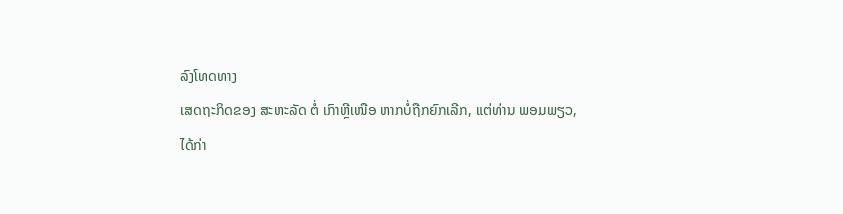ລົງໂທດທາງ
ເສດຖະກິດຂອງ ສະຫະລັດ ຕໍ່ ເກົາຫຼີເໜືອ ຫາກບໍ່ຖືກຍົກເລີກ, ແຕ່ທ່ານ ພອມພຽວ,
ໄດ້ກ່າ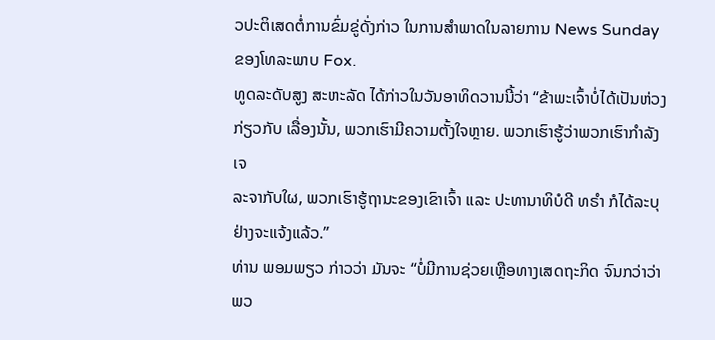ວປະຕິເສດຕໍ່ການຂົ່ມຂູ່ດັ່ງກ່າວ ໃນການສຳພາດໃນລາຍການ News Sunday
ຂອງໂທລະພາບ Fox.
ທູດລະດັບສູງ ສະຫະລັດ ໄດ້ກ່າວໃນວັນອາທິດວານນີ້ວ່າ “ຂ້າພະເຈົ້າບໍ່ໄດ້ເປັນຫ່ວງ
ກ່ຽວກັບ ເລື່ອງນັ້ນ, ພວກເຮົາມີຄວາມຕັ້ງໃຈຫຼາຍ. ພວກເຮົາຮູ້ວ່າພວກເຮົາກຳລັງເຈ
ລະຈາກັບໃຜ, ພວກເຮົາຮູ້ຖານະຂອງເຂົາເຈົ້າ ແລະ ປະທານາທິບໍດີ ທຣຳ ກໍໄດ້ລະບຸ
ຢ່າງຈະແຈ້ງແລ້ວ.”
ທ່ານ ພອມພຽວ ກ່າວວ່າ ມັນຈະ “ບໍ່ມີການຊ່ວຍເຫຼືອທາງເສດຖະກິດ ຈົນກວ່າວ່າພວ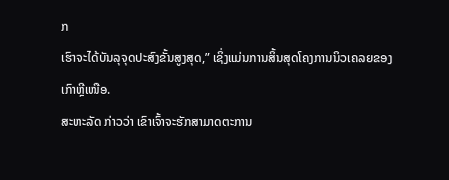ກ
ເຮົາຈະໄດ້ບັນລຸຈຸດປະສົງຂັ້ນສູງສຸດ,” ເຊິ່ງແມ່ນການສິ້ນສຸດໂຄງການນິວເຄລຍຂອງ
ເກົາຫຼີເໜືອ.
ສະຫະລັດ ກ່າວວ່າ ເຂົາເຈົ້າຈະຮັກສາມາດຕະການ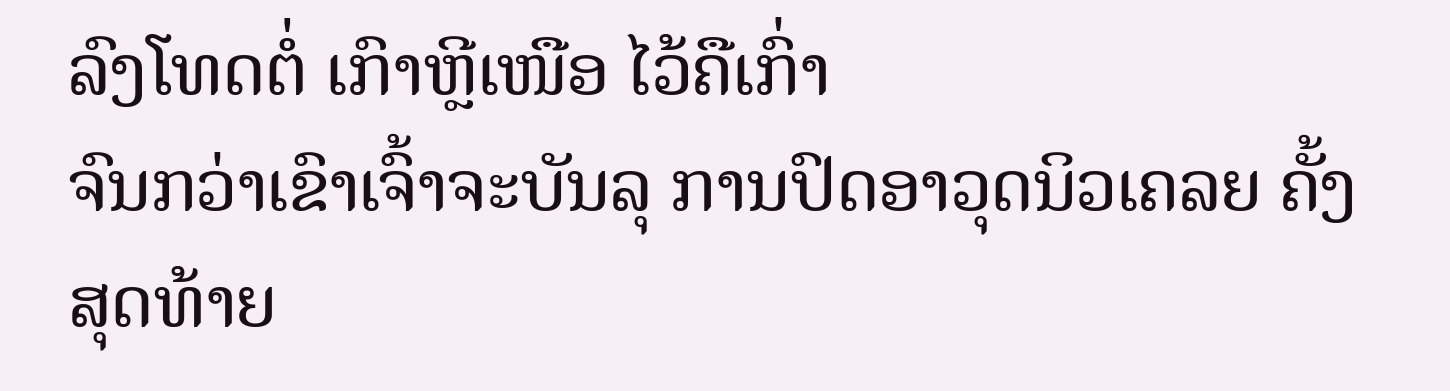ລົງໂທດຕໍ່ ເກົາຫຼີເໜືອ ໄວ້ຄືເກົ່າ
ຈົນກວ່າເຂົາເຈົ້າຈະບັນລຸ ການປົດອາວຸດນິວເຄລຍ ຄັ້ງສຸດທ້າຍ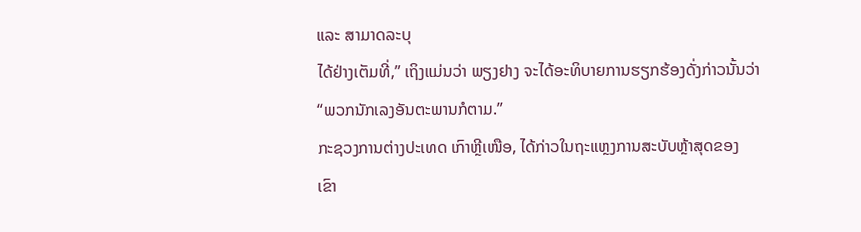ແລະ ສາມາດລະບຸ
ໄດ້ຢ່າງເຕັມທີ່,” ເຖິງແມ່ນວ່າ ພຽງຢາງ ຈະໄດ້ອະທິບາຍການຮຽກຮ້ອງດັ່ງກ່າວນັ້ນວ່າ
“ພວກນັກເລງອັນຕະພານກໍຕາມ.”
ກະຊວງການຕ່າງປະເທດ ເກົາຫຼີເໜືອ, ໄດ້ກ່າວໃນຖະແຫຼງການສະບັບຫຼ້າສຸດຂອງ
ເຂົາ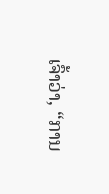ເຈົ້າວ່າ, “ການ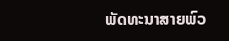ພັດທະນາສາຍພົວ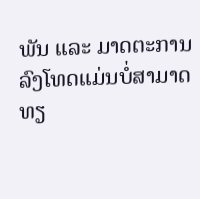ພັນ ແລະ ມາດຕະການລົງໂທດແມ່ນບໍ່ສາມາດ
ທຽ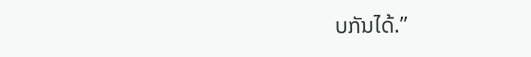ບກັນໄດ້.”